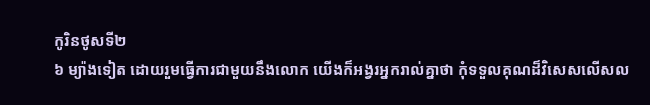កូរិនថូសទី២
៦ ម្យ៉ាងទៀត ដោយរួមធ្វើការជាមួយនឹងលោក យើងក៏អង្វរអ្នករាល់គ្នាថា កុំទទួលគុណដ៏វិសេសលើសល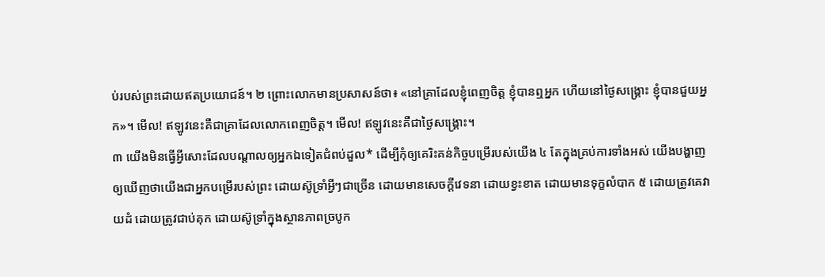ប់របស់ព្រះដោយឥតប្រយោជន៍។ ២ ព្រោះលោកមានប្រសាសន៍ថា៖ «នៅគ្រាដែលខ្ញុំពេញចិត្ត ខ្ញុំបានឮអ្នក ហើយនៅថ្ងៃសង្គ្រោះ ខ្ញុំបានជួយអ្នក»។ មើល! ឥឡូវនេះគឺជាគ្រាដែលលោកពេញចិត្ត។ មើល! ឥឡូវនេះគឺជាថ្ងៃសង្គ្រោះ។
៣ យើងមិនធ្វើអ្វីសោះដែលបណ្ដាលឲ្យអ្នកឯទៀតជំពប់ដួល* ដើម្បីកុំឲ្យគេរិះគន់កិច្ចបម្រើរបស់យើង ៤ តែក្នុងគ្រប់ការទាំងអស់ យើងបង្ហាញឲ្យឃើញថាយើងជាអ្នកបម្រើរបស់ព្រះ ដោយស៊ូទ្រាំអ្វីៗជាច្រើន ដោយមានសេចក្ដីវេទនា ដោយខ្វះខាត ដោយមានទុក្ខលំបាក ៥ ដោយត្រូវគេវាយដំ ដោយត្រូវជាប់គុក ដោយស៊ូទ្រាំក្នុងស្ថានភាពច្របូក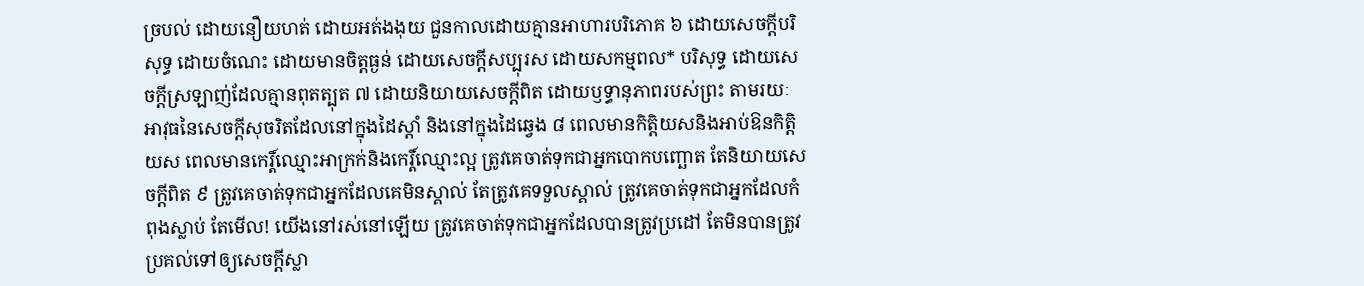ច្របល់ ដោយនឿយហត់ ដោយអត់ងងុយ ជួនកាលដោយគ្មានអាហារបរិភោគ ៦ ដោយសេចក្ដីបរិសុទ្ធ ដោយចំណេះ ដោយមានចិត្តធ្ងន់ ដោយសេចក្ដីសប្បុរស ដោយសកម្មពល* បរិសុទ្ធ ដោយសេចក្ដីស្រឡាញ់ដែលគ្មានពុតត្បុត ៧ ដោយនិយាយសេចក្ដីពិត ដោយឫទ្ធានុភាពរបស់ព្រះ តាមរយៈអាវុធនៃសេចក្ដីសុចរិតដែលនៅក្នុងដៃស្ដាំ និងនៅក្នុងដៃឆ្វេង ៨ ពេលមានកិត្ដិយសនិងអាប់ឱនកិត្ដិយស ពេលមានកេរ្ដិ៍ឈ្មោះអាក្រក់និងកេរ្ដិ៍ឈ្មោះល្អ ត្រូវគេចាត់ទុកជាអ្នកបោកបញ្ឆោត តែនិយាយសេចក្ដីពិត ៩ ត្រូវគេចាត់ទុកជាអ្នកដែលគេមិនស្គាល់ តែត្រូវគេទទួលស្គាល់ ត្រូវគេចាត់ទុកជាអ្នកដែលកំពុងស្លាប់ តែមើល! យើងនៅរស់នៅឡើយ ត្រូវគេចាត់ទុកជាអ្នកដែលបានត្រូវប្រដៅ តែមិនបានត្រូវប្រគល់ទៅឲ្យសេចក្ដីស្លា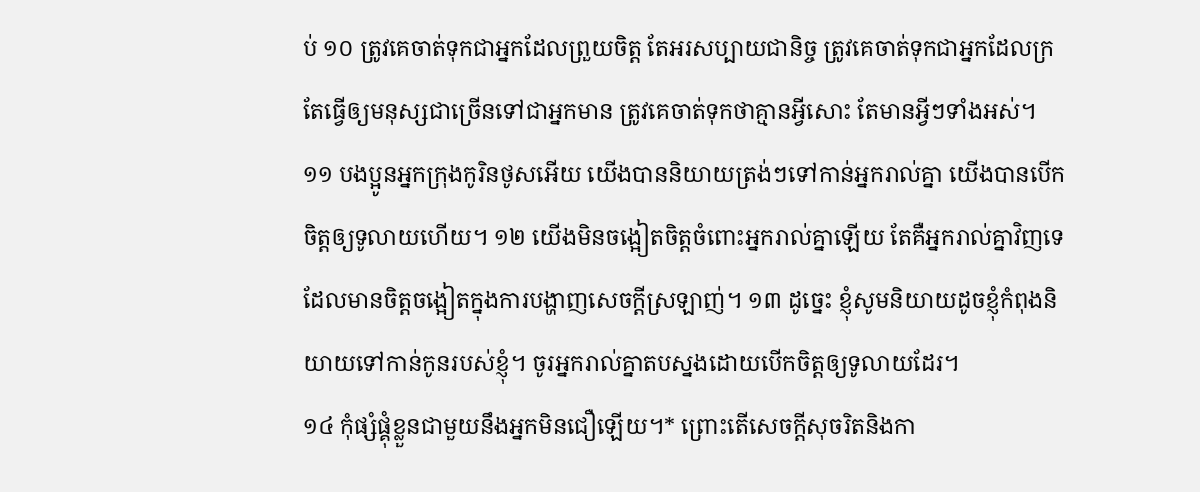ប់ ១០ ត្រូវគេចាត់ទុកជាអ្នកដែលព្រួយចិត្ត តែអរសប្បាយជានិច្ច ត្រូវគេចាត់ទុកជាអ្នកដែលក្រ តែធ្វើឲ្យមនុស្សជាច្រើនទៅជាអ្នកមាន ត្រូវគេចាត់ទុកថាគ្មានអ្វីសោះ តែមានអ្វីៗទាំងអស់។
១១ បងប្អូនអ្នកក្រុងកូរិនថូសអើយ យើងបាននិយាយត្រង់ៗទៅកាន់អ្នករាល់គ្នា យើងបានបើកចិត្តឲ្យទូលាយហើយ។ ១២ យើងមិនចង្អៀតចិត្តចំពោះអ្នករាល់គ្នាឡើយ តែគឺអ្នករាល់គ្នាវិញទេ ដែលមានចិត្តចង្អៀតក្នុងការបង្ហាញសេចក្ដីស្រឡាញ់។ ១៣ ដូច្នេះ ខ្ញុំសូមនិយាយដូចខ្ញុំកំពុងនិយាយទៅកាន់កូនរបស់ខ្ញុំ។ ចូរអ្នករាល់គ្នាតបស្នងដោយបើកចិត្តឲ្យទូលាយដែរ។
១៤ កុំផ្សំផ្គុំខ្លួនជាមួយនឹងអ្នកមិនជឿឡើយ។* ព្រោះតើសេចក្ដីសុចរិតនិងកា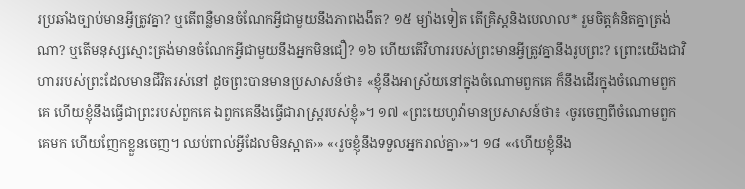រប្រឆាំងច្បាប់មានអ្វីត្រូវគ្នា? ឬតើពន្លឺមានចំណែកអ្វីជាមួយនឹងភាពងងឹត? ១៥ ម្យ៉ាងទៀត តើគ្រិស្តនិងបេលាល* រួមចិត្តគំនិតគ្នាត្រង់ណា? ឬតើមនុស្សស្មោះត្រង់មានចំណែកអ្វីជាមួយនឹងអ្នកមិនជឿ? ១៦ ហើយតើវិហាររបស់ព្រះមានអ្វីត្រូវគ្នានឹងរូបព្រះ? ព្រោះយើងជាវិហាររបស់ព្រះដែលមានជីវិតរស់នៅ ដូចព្រះបានមានប្រសាសន៍ថា៖ «ខ្ញុំនឹងអាស្រ័យនៅក្នុងចំណោមពួកគេ ក៏នឹងដើរក្នុងចំណោមពួកគេ ហើយខ្ញុំនឹងធ្វើជាព្រះរបស់ពួកគេ ឯពួកគេនឹងធ្វើជារាស្ត្ររបស់ខ្ញុំ»។ ១៧ «ព្រះយេហូវ៉ាមានប្រសាសន៍ថា៖ ‹ចូរចេញពីចំណោមពួកគេមក ហើយញែកខ្លួនចេញ។ ឈប់ពាល់អ្វីដែលមិនស្អាត›» «‹រួចខ្ញុំនឹងទទួលអ្នករាល់គ្នា›»។ ១៨ «‹ហើយខ្ញុំនឹង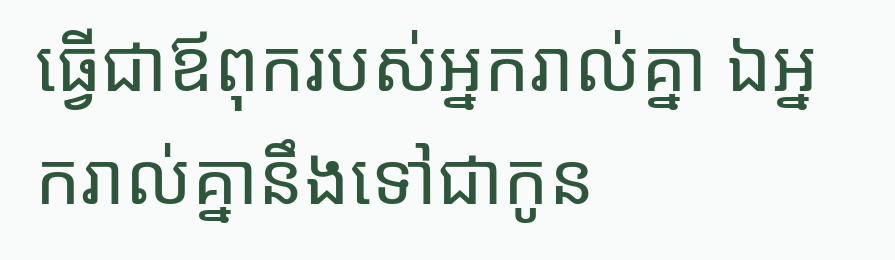ធ្វើជាឪពុករបស់អ្នករាល់គ្នា ឯអ្នករាល់គ្នានឹងទៅជាកូន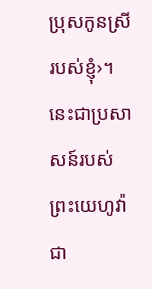ប្រុសកូនស្រីរបស់ខ្ញុំ›។ នេះជាប្រសាសន៍របស់ព្រះយេហូវ៉ា ជា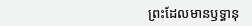ព្រះដែលមានឫទ្ធានុ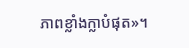ភាពខ្លាំងក្លាបំផុត»។